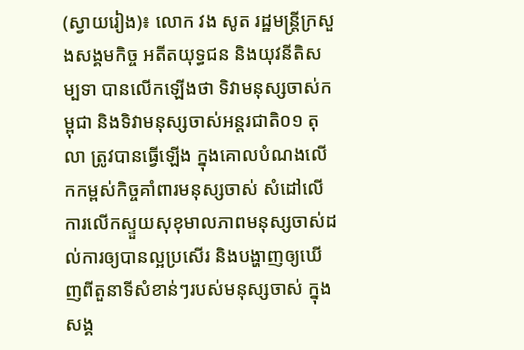(ស្វាយរៀង)៖ លោក វង សូត រដ្ឋមន្ត្រីក្រសួងសង្គមកិច្ច អតីតយុទ្ធជន និងយុវនីតិសម្បទា បានលើកឡើងថា ទិវាមនុស្សចាស់កម្ពុជា និងទិវាមនុស្សចាស់អន្តរជាតិ០១ តុលា ត្រូវបានធ្វើឡើង ក្នុងគោលបំណងលើកកម្ពស់កិច្ចគាំពារមនុស្សចាស់ សំដៅលើការលើកស្ទួយសុខុមាលភាពមនុស្សចាស់ដល់ការឲ្យបានល្អប្រសើរ និងបង្ហាញឲ្យឃើញពីតួនាទីសំខាន់ៗរបស់មនុស្សចាស់ ក្នុងសង្គ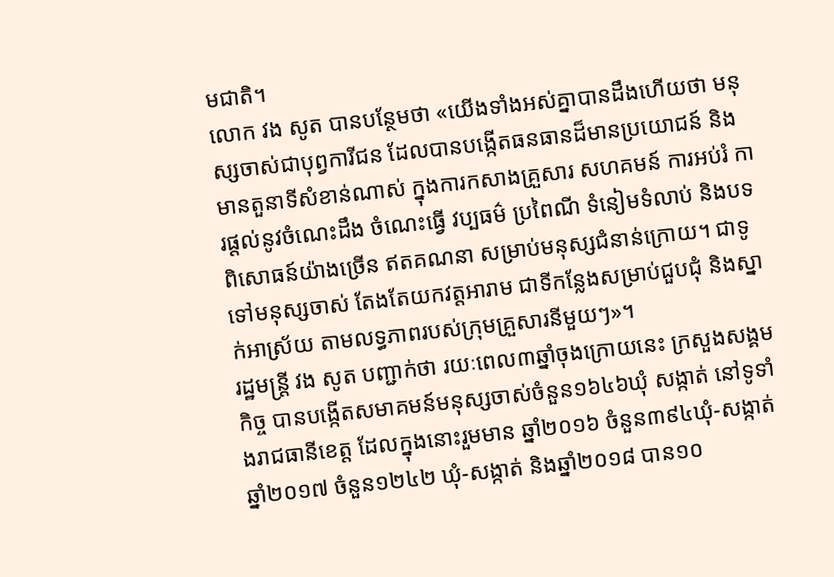មជាតិ។
លោក វង សូត បានបន្ថែមថា «យើងទាំងអស់គ្នាបានដឹងហើយថា មនុស្សចាស់ជាបុព្វការីជន ដែលបានបង្កើតធនធានដ៏មានប្រយោជន៍ និងមានតួនាទីសំខាន់ណាស់ ក្នុងការកសាងគ្រួសារ សហគមន៍ ការអប់រំ ការផ្តល់នូវចំណេះដឹង ចំណេះធ្វើ វប្បធម៌ ប្រពៃណី ទំនៀមទំលាប់ និងបទពិសោធន៍យ៉ាងច្រើន ឥតគណនា សម្រាប់មនុស្សជំនាន់ក្រោយ។ ជាទូទៅមនុស្សចាស់ តែងតែយកវត្តអារាម ជាទីកន្លែងសម្រាប់ជួបជុំ និងស្នាក់អាស្រ័យ តាមលទ្ធភាពរបស់ក្រុមគ្រួសារនីមួយៗ»។
រដ្ឋមន្ត្រី វង សូត បញ្ជាក់ថា រយៈពេល៣ឆ្នាំចុងក្រោយនេះ ក្រសួងសង្គមកិច្ច បានបង្កើតសមាគមន៍មនុស្សចាស់ចំនួន១៦៤៦ឃុំ សង្កាត់ នៅទូទាំងរាជធានីខេត្ត ដែលក្នុងនោះរួមមាន ឆ្នាំ២០១៦ ចំនួន៣៩៤ឃុំ-សង្កាត់ ឆ្នាំ២០១៧ ចំនួន១២៤២ ឃុំ-សង្កាត់ និងឆ្នាំ២០១៨ បាន១០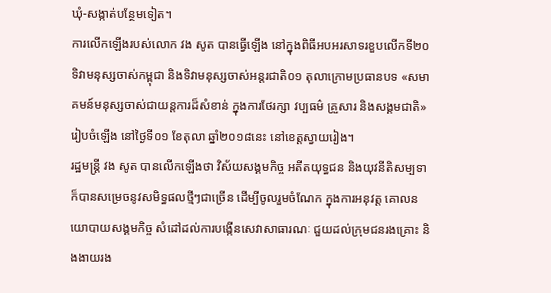ឃុំ-សង្កាត់បន្ថែមទៀត។
ការលើកឡើងរបស់លោក វង សូត បានធ្វើឡើង នៅក្នុងពិធីអបអរសាទរខួបលើកទី២០ ទិវាមនុស្សចាស់កម្ពុជា និងទិវាមនុស្សចាស់អន្តរជាតិ០១ តុលាក្រោមប្រធានបទ «សមាគមន៍មនុស្សចាស់ជាយន្តការដ៏សំខាន់ ក្នុងការថែរក្សា វប្បធម៌ គ្រួសារ និងសង្គមជាតិ» រៀបចំឡើង នៅថ្ងៃទី០១ ខែតុលា ឆ្នាំ២០១៨នេះ នៅខេត្តស្វាយរៀង។
រដ្ឋមន្ត្រី វង សូត បានលើកឡើងថា វិស័យសង្គមកិច្ច អតីតយុទ្ធជន និងយុវនីតិសម្បទា ក៏បានសម្រេចនូវសមិទ្ធផលថ្មីៗជាច្រើន ដើម្បីចូលរួមចំណែក ក្នុងការអនុវត្ត គោលនយោបាយសង្គមកិច្ច សំដៅដល់ការបង្កើនសេវាសាធារណៈ ជួយដល់ក្រុមជនរងគ្រោះ និងងាយរង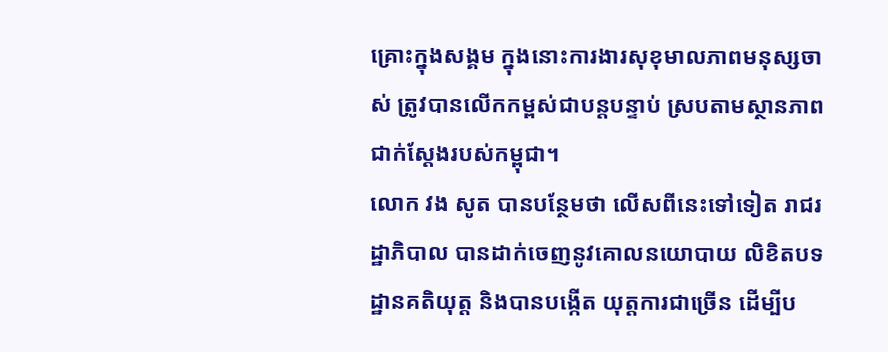គ្រោះក្នុងសង្គម ក្នុងនោះការងារសុខុមាលភាពមនុស្សចាស់ ត្រូវបានលើកកម្ពស់ជាបន្តបន្ទាប់ ស្របតាមស្ថានភាពជាក់ស្តែងរបស់កម្ពុជា។
លោក វង សូត បានបន្ថែមថា លើសពីនេះទៅទៀត រាជរដ្ឋាភិបាល បានដាក់ចេញនូវគោលនយោបាយ លិខិតបទដ្ឋានគតិយុត្ត និងបានបង្កើត យុត្តការជាច្រើន ដើម្បីប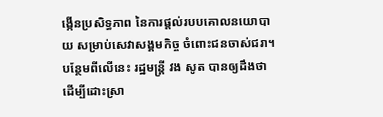ង្កើនប្រសិទ្ធភាព នៃការផ្តល់របបគោលនយោបាយ សម្រាប់សេវាសង្គមកិច្ច ចំពោះជនចាស់ជរា។
បន្ថែមពីលើនេះ រដ្ឋមន្ត្រី វង សូត បានឲ្យដឹងថា ដើម្បីដោះស្រា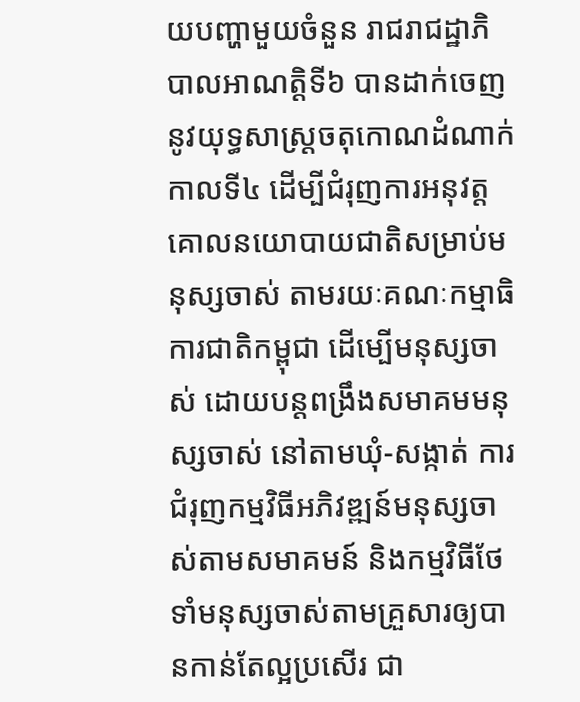យបញ្ហាមួយចំនួន រាជរាជដ្ឋាភិបាលអាណត្តិទី៦ បានដាក់ចេញនូវយុទ្ធសាស្រ្តចតុកោណដំណាក់កាលទី៤ ដើម្បីជំរុញការអនុវត្ត គោលនយោបាយជាតិសម្រាប់មនុស្សចាស់ តាមរយៈគណៈកម្មាធិការជាតិកម្ពុជា ដើម្បើមនុស្សចាស់ ដោយបន្តពង្រឹងសមាគមមនុស្សចាស់ នៅតាមឃុំ-សង្កាត់ ការជំរុញកម្មវិធីអភិវឌ្ឍន៍មនុស្សចាស់តាមសមាគមន៍ និងកម្មវិធីថែទាំមនុស្សចាស់តាមគ្រួសារឲ្យបានកាន់តែល្អប្រសើរ ជា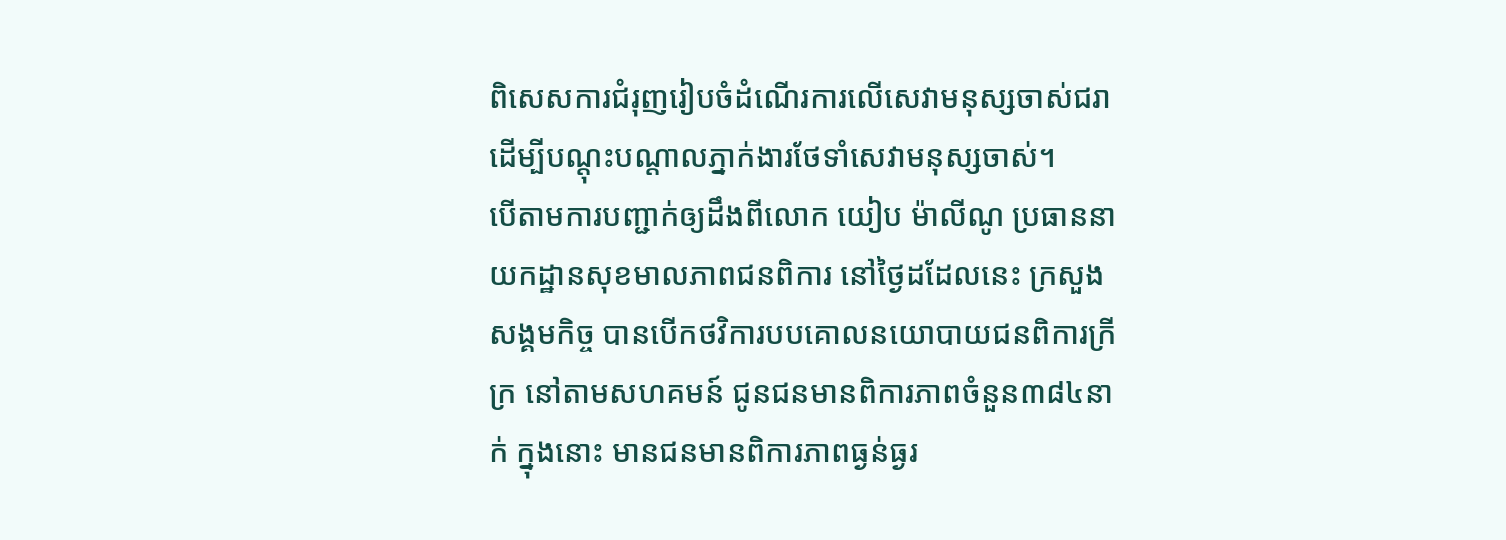ពិសេសការជំរុញរៀបចំដំណើរការលើសេវាមនុស្សចាស់ជរា ដើម្បីបណ្តុះបណ្តាលភ្នាក់ងារថែទាំសេវាមនុស្សចាស់។
បើតាមការបញ្ជាក់ឲ្យដឹងពីលោក យៀប ម៉ាលីណូ ប្រធាននាយកដ្ឋានសុខមាលភាពជនពិការ នៅថ្ងៃដដែលនេះ ក្រសួងសង្គមកិច្ច បានបើកថវិការបបគោលនយោបាយជនពិការក្រីក្រ នៅតាមសហគមន៍ ជូនជនមានពិការភាពចំនួន៣៨៤នាក់ ក្នុងនោះ មានជនមានពិការភាពធ្ងន់ធ្ងរ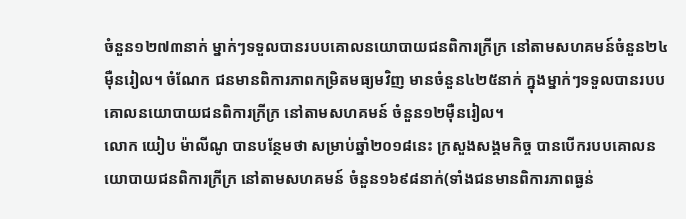ចំនួន១២៧៣នាក់ ម្នាក់ៗទទួលបានរបបគោលនយោបាយជនពិការក្រីក្រ នៅតាមសហគមន៍ចំនួន២៤ម៉ឺនរៀល។ ចំណែក ជនមានពិការភាពកម្រិតមធ្យមវិញ មានចំនួន៤២៥នាក់ ក្នុងម្នាក់ៗទទួលបានរបបគោលនយោបាយជនពិការក្រីក្រ នៅតាមសហគមន៍ ចំនួន១២ម៉ឺនរៀល។
លោក យៀប ម៉ាលីណូ បានបន្ថែមថា សម្រាប់ឆ្នាំ២០១៨នេះ ក្រសួងសង្គមកិច្ច បានបើករបបគោលនយោបាយជនពិការក្រីក្រ នៅតាមសហគមន៍ ចំនួន១៦៩៨នាក់(ទាំងជនមានពិការភាពធ្ងន់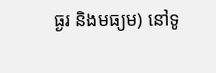ធ្ងរ និងមធ្យម) នៅទូ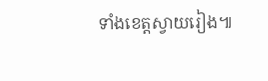ទាំងខេត្តស្វាយរៀង៕